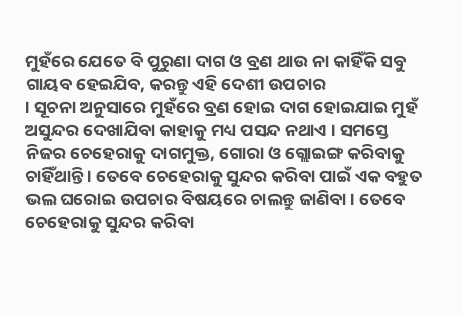ମୁହଁରେ ଯେତେ ବି ପୁରୁଣା ଦାଗ ଓ ବ୍ରଣ ଥାଉ ନା କାହିଁକି ସବୁ ଗାୟବ ହେଇଯିବ, କରନ୍ତୁ ଏହି ଦେଶୀ ଉପଚାର
। ସୂଚନା ଅନୁସାରେ ମୁହଁରେ ବ୍ରଣ ହୋଇ ଦାଗ ହୋଇଯାଇ ମୁହଁ ଅସୁନ୍ଦର ଦେଖାଯିବା କାହାକୁ ମଧ୍ୟ ପସନ୍ଦ ନଥାଏ । ସମସ୍ତେ ନିଜର ଚେହେରାକୁ ଦାଗମୁକ୍ତ, ଗୋରା ଓ ଗ୍ଲୋଇଙ୍ଗ କରିବାକୁ ଚାହିଁଥାନ୍ତି । ତେବେ ଚେହେରାକୁ ସୁନ୍ଦର କରିବା ପାଇଁ ଏକ ବହୁତ ଭଲ ଘରୋଇ ଉପଚାର ବିଷୟରେ ଚାଲନ୍ତୁ ଜାଣିବା । ତେବେ ଚେହେରାକୁ ସୁନ୍ଦର କରିବା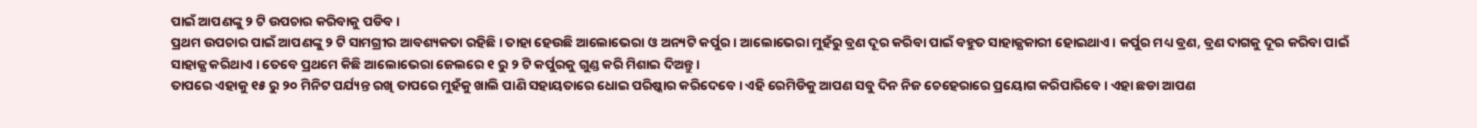ପାଇଁ ଆପଣଙ୍କୁ ୨ ଟି ଉପଚାର କରିବାକୁ ପଡିବ ।
ପ୍ରଥମ ଉପଚାର ପାଇଁ ଆପଣଙ୍କୁ ୨ ଟି ସାମଗ୍ରୀର ଆବଶ୍ୟକତା ରହିଛି । ତାହା ହେଉଛି ଆଲୋଭେରା ଓ ଅନ୍ୟଟି କର୍ପୁର । ଆଲୋଭେରା ମୁହଁରୁ ବ୍ରଣ ଦୂର କରିବା ପାଇଁ ବହୁତ ସାହାଜ୍ଯକାରୀ ହୋଇଥାଏ । କର୍ପୁର ମଧ୍ୟ ବ୍ରଣ, ବ୍ରଣ ଦାଗକୁ ଦୂର କରିବା ପାଇଁ ସାହାଜ୍ଯ କରିଥାଏ । ତେବେ ପ୍ରଥମେ କିଛି ଆଲୋଭେରା ଜେଲରେ ୧ ରୁ ୨ ଟି କର୍ପୁରକୁ ଗୁଣ୍ଡ କରି ମିଶାଇ ଦିଅନ୍ତୁ ।
ତାପରେ ଏହାକୁ ୧୫ ରୁ ୨୦ ମିନିଟ ପର୍ଯ୍ୟନ୍ତ ରଖି ତାପରେ ମୁହଁକୁ ଖାଲି ପାଣି ସହାୟତାରେ ଧୋଇ ପରିଷ୍କାର କରିଦେବେ । ଏହି ରେମିଡିକୁ ଆପଣ ସବୁ ଦିନ ନିଜ ଚେହେରାରେ ପ୍ରୟୋଗ କରିପାରିବେ । ଏହା ଛଡା ଆପଣ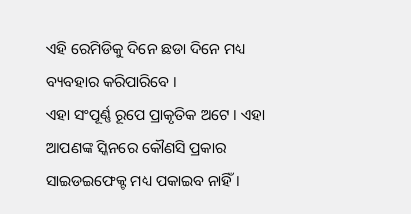ଏହି ରେମିଡିକୁ ଦିନେ ଛଡା ଦିନେ ମଧ୍ୟ ବ୍ୟବହାର କରିପାରିବେ ।
ଏହା ସଂପୂର୍ଣ୍ଣ ରୂପେ ପ୍ରାକୃତିକ ଅଟେ । ଏହା ଆପଣଙ୍କ ସ୍କିନରେ କୌଣସି ପ୍ରକାର ସାଇଡଇଫେକ୍ଟ ମଧ୍ୟ ପକାଇବ ନାହିଁ ।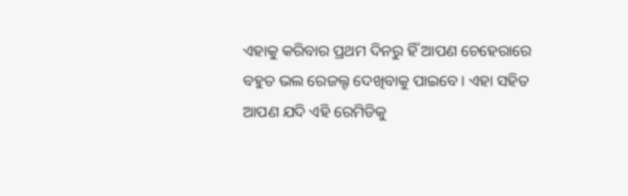ଏହାକୁ କରିବାର ପ୍ରଥମ ଦିନରୁ ହିଁ ଆପଣ ଚେହେରାରେ ବହୁତ ଭଲ ରେଜଲ୍ଟ ଦେଖିବାକୁ ପାଇବେ । ଏହା ସହିତ ଆପଣ ଯଦି ଏହି ରେମିଡିକୁ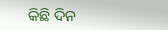କିଛି ଦିନ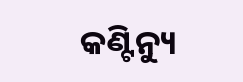କଣ୍ଟିନ୍ୟୁ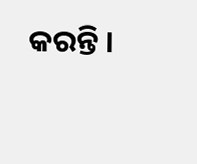କରନ୍ତି ।